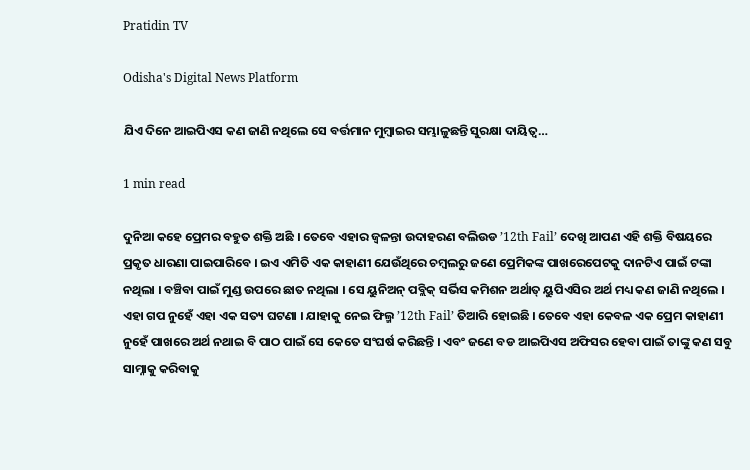Pratidin TV

Odisha's Digital News Platform

ଯିଏ ଦିନେ ଆଇପିଏସ କଣ ଜାଣି ନଥିଲେ ସେ ବର୍ତ୍ତମାନ ମୁମ୍ବାଇର ସମ୍ଭାଳୁଛନ୍ତି ସୁରକ୍ଷା ଦାୟିତ୍ୱ…

1 min read

ଦୁନିଆ କହେ ପ୍ରେମର ବହୁତ ଶକ୍ତି ଅଛି । ତେବେ ଏହାର ଜ୍ୱଳନ୍ତା ଉଦାହରଣ ବଲିଉଡ ’12th Fail’ ଦେଖି ଆପଣ ଏହି ଶକ୍ତି ବିଷୟରେ ପ୍ରକୃତ ଧାରଣା ପାଇପାରିବେ । ଇଏ ଏମିତି ଏକ କାହାଣୀ ଯେଉଁଥିରେ ଚମ୍ବଲରୁ ଜଣେ ପ୍ରେମିକଙ୍କ ପାଖରେପେଟକୁ ଦାନଟିଏ ପାଇଁ ଟଙ୍କା ନଥିଲା । ବଞ୍ଚିବା ପାଇଁ ମୁଣ୍ଡ ଉପରେ ଛାତ ନଥିଲା । ସେ ୟୁନିଅନ୍ ପବ୍ଲିକ୍ ସର୍ଭିସ କମିଶନ ଅର୍ଥାତ୍ ୟୁପିଏସିର ଅର୍ଥ ମଧ୍ୟ କଣ ଜାଣି ନଥିଲେ । ଏହା ଗପ ନୁହେଁ ଏହା ଏକ ସତ୍ୟ ଘଟଣା । ଯାହାକୁ ନେଇ ଫିଲ୍ମ ’12th Fail’ ତିଆରି ହୋଇଛି । ତେବେ ଏହା କେବଳ ଏକ ପ୍ରେମ କାହାଣୀ ନୁହେଁ ପାଖରେ ଅର୍ଥ ନଥାଇ ବି ପାଠ ପାଇଁ ସେ କେତେ ସଂଘର୍ଷ କରିଛନ୍ତି । ଏବଂ ଜଣେ ବଡ ଆଇପିଏସ ଅଫିସର ହେବା ପାଇଁ ତାଙ୍କୁ କଣ ସବୁ ସାମ୍ନାକୁ କରିବାକୁ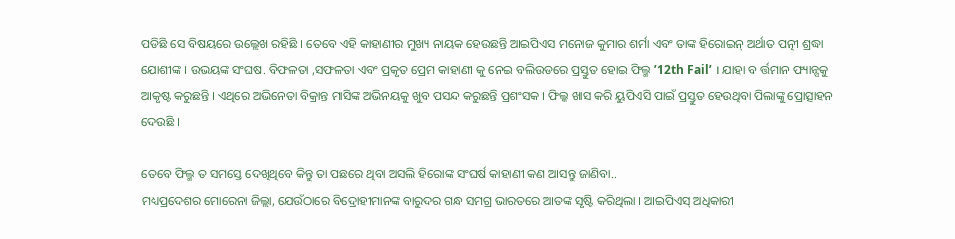ପଡିଛି ସେ ବିଷୟରେ ଉଲ୍ଲେଖ ରହିଛି । ତେବେ ଏହି କାହାଣୀର ମୁଖ୍ୟ ନାୟକ ହେଉଛନ୍ତି ଆଇପିଏସ ମନୋଜ କୁମାର ଶର୍ମା ଏବଂ ତାଙ୍କ ହିରୋଇନ୍ ଅର୍ଥାତ ପତ୍ନୀ ଶ୍ରଦ୍ଧା ଯୋଶୀଙ୍କ । ଉଭୟଙ୍କ ସଂଘଷ. ବିଫଳତା ,ସଫଳତା ଏବଂ ପ୍ରକୃତ ପ୍ରେମ କାହାଣୀ କୁ ନେଇ ବଲିଉଡରେ ପ୍ରସ୍ତୁତ ହୋଇ ଫିଲ୍ମ ’12th Fail’ । ଯାହା ବ ର୍ତ୍ତମାନ ଫ୍ୟାନ୍ସକୁ ଆକୃଷ୍ଟ କରୁଛନ୍ତି । ଏଥିରେ ଅଭିନେତା ବିକ୍ରାନ୍ତ ମାସିଙ୍କ ଅଭିନୟକୁ ଖୁବ ପସନ୍ଦ କରୁଛନ୍ତି ପ୍ରଶଂସକ । ଫିଲ୍କ ଖାସ କରି ୟୁପିଏସି ପାଇଁ ପ୍ରସ୍ତୁତ ହେଉଥିବା ପିଲାଙ୍କୁ ପ୍ରୋତ୍ସାହନ ଦେଉଛି ।

ତେବେ ଫିଲ୍ମ ତ ସମସ୍ତେ ଦେଖିଥିବେ କିନ୍ତୁ ତା ପଛରେ ଥିବା ଅସଲି ହିରୋଙ୍କ ସଂଘର୍ଷ କାହାଣୀ କଣ ଆସନ୍ତୁ ଜାଣିବା..
ମଧ୍ୟପ୍ରଦେଶର ମୋରେନା ଜିଲ୍ଲା, ଯେଉଁଠାରେ ବିଦ୍ରୋହୀମାନଙ୍କ ବାରୁଦର ଗନ୍ଧ ସମଗ୍ର ଭାରତରେ ଆତଙ୍କ ସୃଷ୍ଟି କରିଥିଲା । ଆଇପିଏସ୍ ଅଧିକାରୀ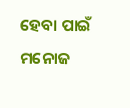ହେବା ପାଇଁ ମନୋଜ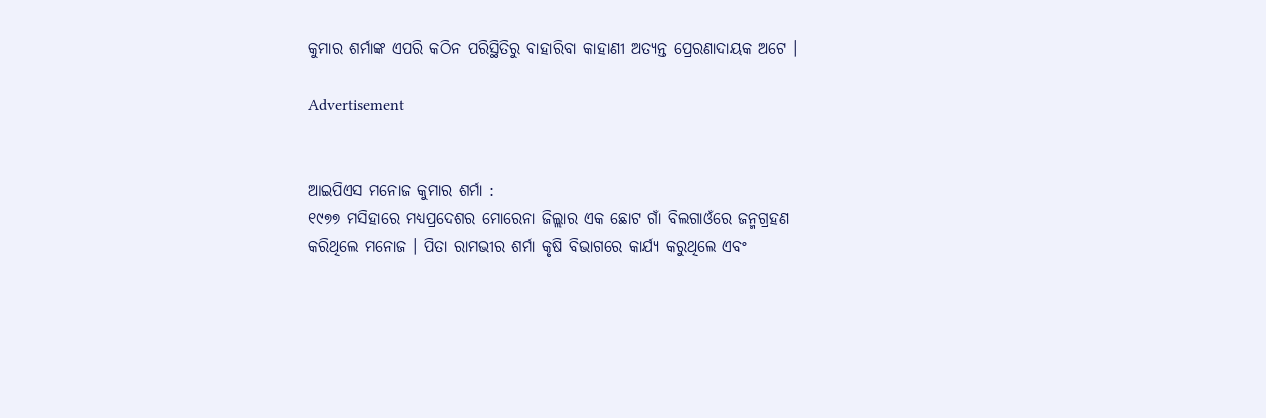କୁମାର ଶର୍ମାଙ୍କ ଏପରି କଠିନ ପରିସ୍ଥିତିରୁ ବାହାରିବା କାହାଣୀ ଅତ୍ୟନ୍ତ ପ୍ରେରଣାଦାୟକ ଅଟେ ।

Advertisement


ଆଇପିଏସ ମନୋଜ କୁମାର ଶର୍ମା :
୧୯୭୭ ମସିହାରେ ମଧ୍ୟପ୍ରଦେଶର ମୋରେନା ଜିଲ୍ଲାର ଏକ ଛୋଟ ଗାଁ ବିଲଗାଓଁରେ ଜନ୍ମଗ୍ରହଣ କରିଥିଲେ ମନୋଜ । ପିତା ରାମଭୀର ଶର୍ମା କୃଷି ବିଭାଗରେ କାର୍ଯ୍ୟ କରୁଥିଲେ ଏବଂ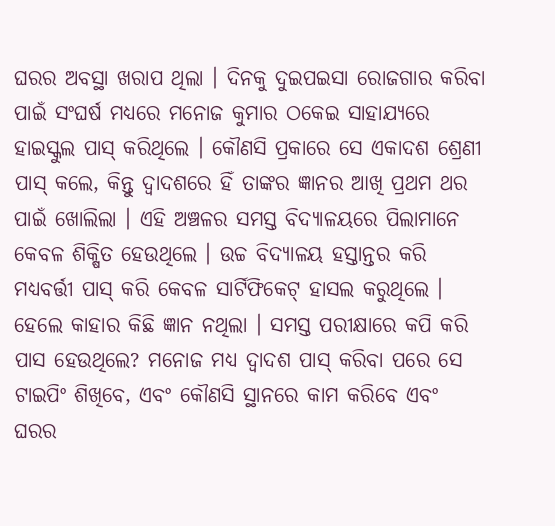ଘରର ଅବସ୍ଥା ଖରାପ ଥିଲା । ଦିନକୁ ଦୁଇପଇସା ରୋଜଗାର କରିବା ପାଇଁ ସଂଘର୍ଷ ମଧ୍ୟରେ ମନୋଜ କୁମାର ଠକେଇ ସାହାଯ୍ୟରେ ହାଇସ୍କୁଲ ପାସ୍ କରିଥିଲେ । କୌଣସି ପ୍ରକାରେ ସେ ଏକାଦଶ ଶ୍ରେଣୀ ପାସ୍ କଲେ, କିନ୍ତୁ ଦ୍ୱାଦଶରେ ହିଁ ତାଙ୍କର ଜ୍ଞାନର ଆଖି ପ୍ରଥମ ଥର ପାଇଁ ଖୋଲିଲା । ଏହି ଅଞ୍ଚଳର ସମସ୍ତ ବିଦ୍ୟାଳୟରେ ପିଲାମାନେ କେବଳ ଶିକ୍ଷିତ ହେଉଥିଲେ । ଉଚ୍ଚ ବିଦ୍ୟାଳୟ ହସ୍ତାନ୍ତର କରି ମଧ୍ୟବର୍ତ୍ତୀ ପାସ୍ କରି କେବଳ ସାର୍ଟିଫିକେଟ୍ ହାସଲ କରୁଥିଲେ । ହେଲେ କାହାର କିଛି ଜ୍ଞାନ ନଥିଲା । ସମସ୍ତ ପରୀକ୍ଷାରେ କପି କରି ପାସ ହେଉଥିଲେ? ମନୋଜ ମଧ୍ୟ ଦ୍ୱାଦଶ ପାସ୍ କରିବା ପରେ ସେ ଟାଇପିଂ ଶିଖିବେ, ଏବଂ କୌଣସି ସ୍ଥାନରେ କାମ କରିବେ ଏବଂ ଘରର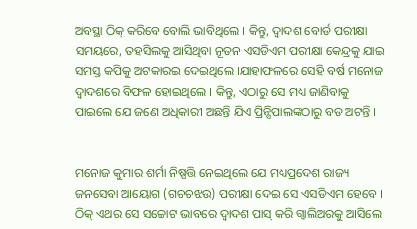ଅବସ୍ଥା ଠିକ୍ କରିବେ ବୋଲି ଭାବିଥିଲେ । କିନ୍ତୁ, ଦ୍ୱାଦଶ ବୋର୍ଡ ପରୀକ୍ଷା ସମୟରେ, ତହସିଲକୁ ଆସିଥିବା ନୂତନ ଏସଡିଏମ ପରୀକ୍ଷା କେନ୍ଦ୍ରକୁ ଯାଇ ସମସ୍ତ କପିକୁ ଅଟକାରଇ ଦେଇଥିଲେ ।ଯାହାଫଳରେ ସେହି ବର୍ଷ ମନୋଜ ଦ୍ୱାଦଶରେ ବିଫଳ ହୋଇଥିଲେ । କିନ୍ତୁ, ଏଠାରୁ ସେ ମଧ୍ୟ ଜାଣିବାକୁ ପାଇଲେ ଯେ ଜଣେ ଅଧିକାରୀ ଅଛନ୍ତି ଯିଏ ପ୍ରିନ୍ସିପାଲଙ୍କଠାରୁ ବଡ ଅଟନ୍ତି ।


ମନୋଜ କୁମାର ଶର୍ମା ନିଷ୍ପତ୍ତି ନେଇଥିଲେ ଯେ ମଧ୍ୟପ୍ରଦେଶ ରାଜ୍ୟ ଜନସେବା ଆୟୋଗ (ଗଚଚଝଉ) ପରୀକ୍ଷା ଦେଇ ସେ ଏସଡିଏମ ହେବେ । ଠିକ୍ ଏଥର ସେ ସଚ୍ଚୋଟ ଭାବରେ ଦ୍ୱାଦଶ ପାସ୍ କରି ଗ୍ୱାଲିଅରକୁ ଆସିଲେ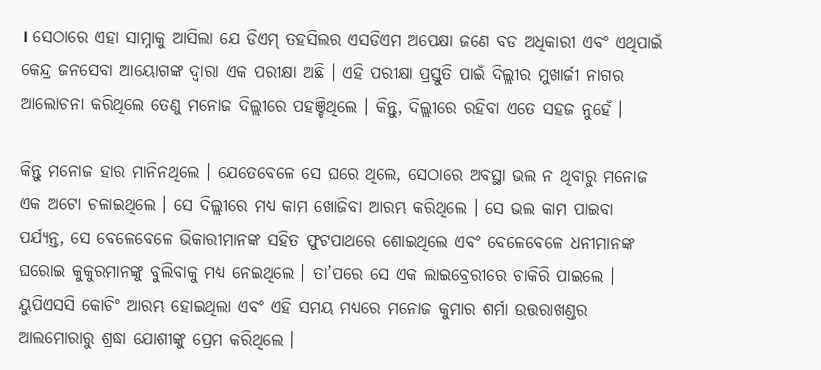। ସେଠାରେ ଏହା ସାମ୍ନାକୁ ଆସିଲା ଯେ ଡିଏମ୍ ତହସିଲର ଏସଡିଏମ ଅପେକ୍ଷା ଜଣେ ବଡ ଅଧିକାରୀ ଏବଂ ଏଥିପାଇଁ କେନ୍ଦ୍ର ଜନସେବା ଆୟୋଗଙ୍କ ଦ୍ୱାରା ଏକ ପରୀକ୍ଷା ଅଛି । ଏହି ପରୀକ୍ଷା ପ୍ରସ୍ତୁତି ପାଇଁ ଦିଲ୍ଲୀର ମୁଖାର୍ଜୀ ନାଗର ଆଲୋଚନା କରିଥିଲେ ତେଣୁ ମନୋଜ ଦିଲ୍ଲୀରେ ପହଞ୍ଚିଥିଲେ । କିନ୍ତୁ, ଦିଲ୍ଲୀରେ ରହିବା ଏତେ ସହଜ ନୁହେଁ ।

କିନ୍ତୁ ମନୋଜ ହାର ମାନିନଥିଲେ । ଯେତେବେଳେ ସେ ଘରେ ଥିଲେ, ସେଠାରେ ଅବସ୍ଥା ଭଲ ନ ଥିବାରୁ ମନୋଜ ଏକ ଅଟୋ ଚଳାଇଥିଲେ । ସେ ଦିଲ୍ଲୀରେ ମଧ୍ୟ କାମ ଖୋଜିବା ଆରମ୍ଭ କରିଥିଲେ । ସେ ଭଲ କାମ ପାଇବା ପର୍ଯ୍ୟନ୍ତ, ସେ ବେଳେବେଳେ ଭିକାରୀମାନଙ୍କ ସହିତ ଫୁଟପାଥରେ ଶୋଇଥିଲେ ଏବଂ ବେଳେବେଳେ ଧନୀମାନଙ୍କ ଘରୋଇ କୁକୁରମାନଙ୍କୁ ବୁଲିବାକୁ ମଧ୍ୟ ନେଇଥିଲେ । ତା’ପରେ ସେ ଏକ ଲାଇବ୍ରେରୀରେ ଚାକିରି ପାଇଲେ । ୟୁପିଏସସି କୋଚିଂ ଆରମ୍ଭ ହୋଇଥିଲା ଏବଂ ଏହି ସମୟ ମଧ୍ୟରେ ମନୋଜ କୁମାର ଶର୍ମା ଉତ୍ତରାଖଣ୍ଡର ଆଲମୋରାରୁ ଶ୍ରଦ୍ଧା ଯୋଶୀଙ୍କୁ ପ୍ରେମ କରିଥିଲେ ।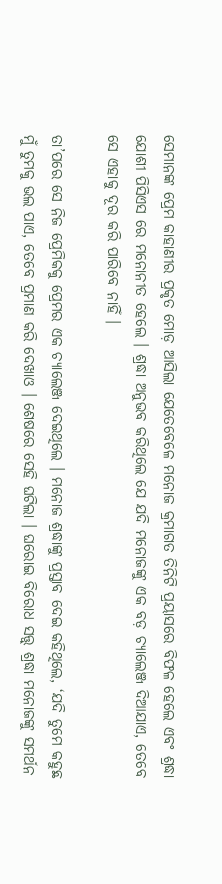ସେମାନଙ୍କ ପ୍ରେମ କାହାଣୀର ପ୍ରକୃତ ମୋଡ଼ ଆସିଲା ଯେତେବେଳେ ମନୋଜ କ୍ରମାଗତ ତିନିଟି ପ୍ରୟାସରେ ବିଫଳ ହେଲେ ଏବଂ ଶ୍ରଦ୍ଧା ଯୋଶୀ ପିସିଏସ ରେ ମନୋନୀତ ହେଲେ । ଶ୍ରଦ୍ଧା ଅନୁଭବ କରିଥିଲେ ଯେ ଯଦି ମନୋଜଙ୍କୁ ଏକ ବଡ଼ ଚ୍ୟାଲେଞ୍ଜ ଦିଆଯାଏ, ତେବେ ସେ ଏହାକୁ ଦୂର କରି ପାରିବେ ନାହିଁ ।

ତା’ପରେ ସେ ନିଜ ପ୍ରେମିକକୁ ପ୍ରେମର ଏକ ଚ୍ୟାଲେଞ୍ଜ ଦେଇଥିଲେ । ମନୋଜ ଶ୍ରଦ୍ଧାଙ୍କୁ ପ୍ରସ୍ତାବ ଦେଇ କହିଥିଲେ, ‘ଯଦି ତୁମେ କହୁଛ ମୁଁ ତୁମକୁ ଭଲ ପାଏ, ତେବେ ପ୍ରମାଣ କରି ଦେଖାଓ । ଶେଷରେ ସେହି ଘଟିଲା । ଘରୋଇ ବିରୋଧ ସତ୍ତ୍ୱ୍ ଶ୍ରଦ୍ଧା ମନୋଜଙ୍କୁ ସମର୍ଥନ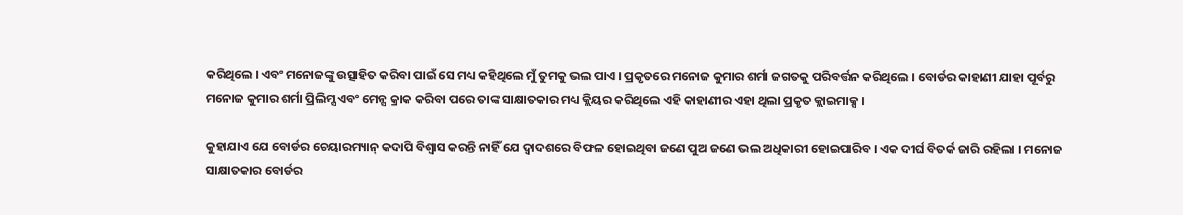କରିଥିଲେ । ଏବଂ ମନୋଜଙ୍କୁ ଉତ୍ସାହିତ କରିବା ପାଇଁ ସେ ମଧ୍ୟ କହିଥିଲେ ମୁଁ ତୁମକୁ ଭଲ ପାଏ । ପ୍ରକୃତରେ ମନୋଜ କୁମାର ଶର୍ମା ଜଗତକୁ ପରିବର୍ତ୍ତନ କରିଥିଲେ । ବୋର୍ଡର କାହାଣୀ ଯାହା ପୂର୍ବରୁ ମନୋଜ କୁମାର ଶର୍ମା ପ୍ରିଲିମ୍ସ ଏବଂ ମେନ୍ସ କ୍ରାକ କରିବା ପରେ ତାଙ୍କ ସାକ୍ଷାତକାର ମଧ୍ୟ କ୍ଲିୟର କରିଥିଲେ ଏହି କାହାଣୀର ଏହା ଥିଲା ପ୍ରକୃତ କ୍ଲାଇମାକ୍ସ ।

କୁହାଯାଏ ଯେ ବୋର୍ଡର ଚେୟାରମ୍ୟାନ୍ କଦାପି ବିଶ୍ୱାସ କରନ୍ତି ନାହିଁ ଯେ ଦ୍ୱାଦଶରେ ବିଫଳ ହୋଇଥିବା ଜଣେ ପୁଅ ଜଣେ ଭଲ ଅଧିକାରୀ ହୋଇପାରିବ । ଏକ ଦୀର୍ଘ ବିତର୍କ ଜାରି ରହିଲା । ମନୋଜ ସାକ୍ଷାତକାର ବୋର୍ଡର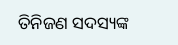ତିନିଜଣ ସଦସ୍ୟଙ୍କ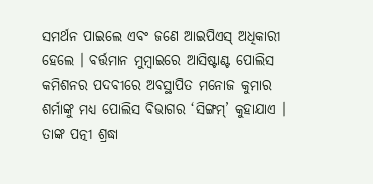ସମର୍ଥନ ପାଇଲେ ଏବଂ ଜଣେ ଆଇପିଏସ୍ ଅଧିକାରୀ ହେଲେ । ବର୍ତ୍ତମାନ ମୁମ୍ବାଇରେ ଆସିଷ୍ଟାଣ୍ଟ ପୋଲିସ କମିଶନର ପଦବୀରେ ଅବସ୍ଥାପିତ ମନୋଜ କୁମାର ଶର୍ମାଙ୍କୁ ମଧ୍ୟ ପୋଲିସ ବିଭାଗର ‘ସିଙ୍ଗମ୍‌’ କୁହାଯାଏ । ତାଙ୍କ ପତ୍ନୀ ଶ୍ରଦ୍ଧା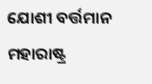ଯୋଶୀ ବର୍ତ୍ତମାନ ମହାରାଷ୍ଟ୍ର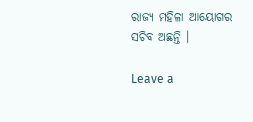ରାଜ୍ୟ ମହିଳା ଆୟୋଗର ସଚିବ ଅଛନ୍ତି ।

Leave a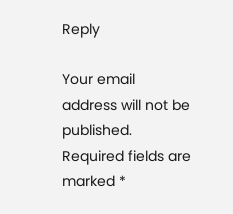Reply

Your email address will not be published. Required fields are marked *